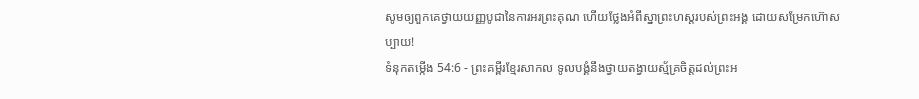សូមឲ្យពួកគេថ្វាយយញ្ញបូជានៃការអរព្រះគុណ ហើយថ្លែងអំពីស្នាព្រះហស្តរបស់ព្រះអង្គ ដោយសម្រែកហ៊ោសប្បាយ!
ទំនុកតម្កើង 54:6 - ព្រះគម្ពីរខ្មែរសាកល ទូលបង្គំនឹងថ្វាយតង្វាយស្ម័គ្រចិត្តដល់ព្រះអ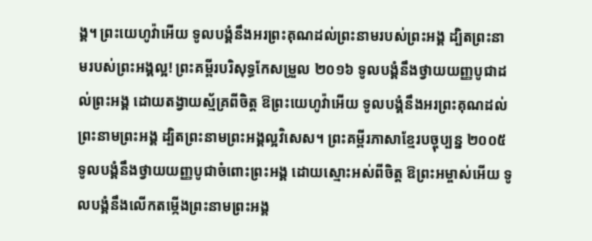ង្គ។ ព្រះយេហូវ៉ាអើយ ទូលបង្គំនឹងអរព្រះគុណដល់ព្រះនាមរបស់ព្រះអង្គ ដ្បិតព្រះនាមរបស់ព្រះអង្គល្អ! ព្រះគម្ពីរបរិសុទ្ធកែសម្រួល ២០១៦ ទូលបង្គំនឹងថ្វាយយញ្ញបូជាដល់ព្រះអង្គ ដោយតង្វាយស្ម័គ្រពីចិត្ត ឱព្រះយេហូវ៉ាអើយ ទូលបង្គំនឹងអរព្រះគុណដល់ព្រះនាមព្រះអង្គ ដ្បិតព្រះនាមព្រះអង្គល្អវិសេស។ ព្រះគម្ពីរភាសាខ្មែរបច្ចុប្បន្ន ២០០៥ ទូលបង្គំនឹងថ្វាយយញ្ញបូជាចំពោះព្រះអង្គ ដោយស្មោះអស់ពីចិត្ត ឱព្រះអម្ចាស់អើយ ទូលបង្គំនឹងលើកតម្កើងព្រះនាមព្រះអង្គ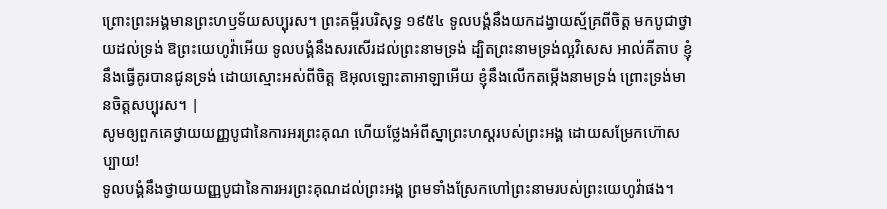ព្រោះព្រះអង្គមានព្រះហឫទ័យសប្បុរស។ ព្រះគម្ពីរបរិសុទ្ធ ១៩៥៤ ទូលបង្គំនឹងយកដង្វាយស្ម័គ្រពីចិត្ត មកបូជាថ្វាយដល់ទ្រង់ ឱព្រះយេហូវ៉ាអើយ ទូលបង្គំនឹងសរសើរដល់ព្រះនាមទ្រង់ ដ្បិតព្រះនាមទ្រង់ល្អវិសេស អាល់គីតាប ខ្ញុំនឹងធ្វើគូរបានជូនទ្រង់ ដោយស្មោះអស់ពីចិត្ត ឱអុលឡោះតាអាឡាអើយ ខ្ញុំនឹងលើកតម្កើងនាមទ្រង់ ព្រោះទ្រង់មានចិត្តសប្បុរស។ |
សូមឲ្យពួកគេថ្វាយយញ្ញបូជានៃការអរព្រះគុណ ហើយថ្លែងអំពីស្នាព្រះហស្តរបស់ព្រះអង្គ ដោយសម្រែកហ៊ោសប្បាយ!
ទូលបង្គំនឹងថ្វាយយញ្ញបូជានៃការអរព្រះគុណដល់ព្រះអង្គ ព្រមទាំងស្រែកហៅព្រះនាមរបស់ព្រះយេហូវ៉ាផង។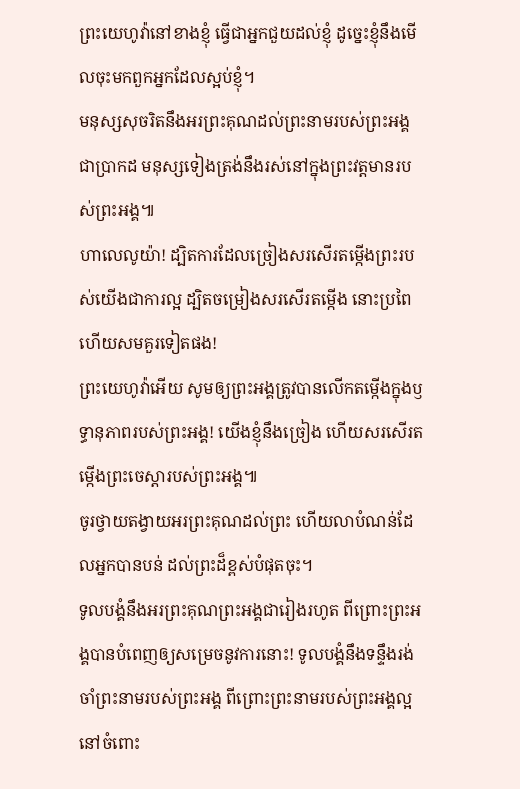ព្រះយេហូវ៉ានៅខាងខ្ញុំ ធ្វើជាអ្នកជួយដល់ខ្ញុំ ដូច្នេះខ្ញុំនឹងមើលចុះមកពួកអ្នកដែលស្អប់ខ្ញុំ។
មនុស្សសុចរិតនឹងអរព្រះគុណដល់ព្រះនាមរបស់ព្រះអង្គជាប្រាកដ មនុស្សទៀងត្រង់នឹងរស់នៅក្នុងព្រះវត្តមានរបស់ព្រះអង្គ៕
ហាលេលូយ៉ា! ដ្បិតការដែលច្រៀងសរសើរតម្កើងព្រះរបស់យើងជាការល្អ ដ្បិតចម្រៀងសរសើរតម្កើង នោះប្រពៃ ហើយសមគួរទៀតផង!
ព្រះយេហូវ៉ាអើយ សូមឲ្យព្រះអង្គត្រូវបានលើកតម្កើងក្នុងឫទ្ធានុភាពរបស់ព្រះអង្គ! យើងខ្ញុំនឹងច្រៀង ហើយសរសើរតម្កើងព្រះចេស្ដារបស់ព្រះអង្គ៕
ចូរថ្វាយតង្វាយអរព្រះគុណដល់ព្រះ ហើយលាបំណន់ដែលអ្នកបានបន់ ដល់ព្រះដ៏ខ្ពស់បំផុតចុះ។
ទូលបង្គំនឹងអរព្រះគុណព្រះអង្គជារៀងរហូត ពីព្រោះព្រះអង្គបានបំពេញឲ្យសម្រេចនូវការនោះ! ទូលបង្គំនឹងទន្ទឹងរង់ចាំព្រះនាមរបស់ព្រះអង្គ ពីព្រោះព្រះនាមរបស់ព្រះអង្គល្អនៅចំពោះ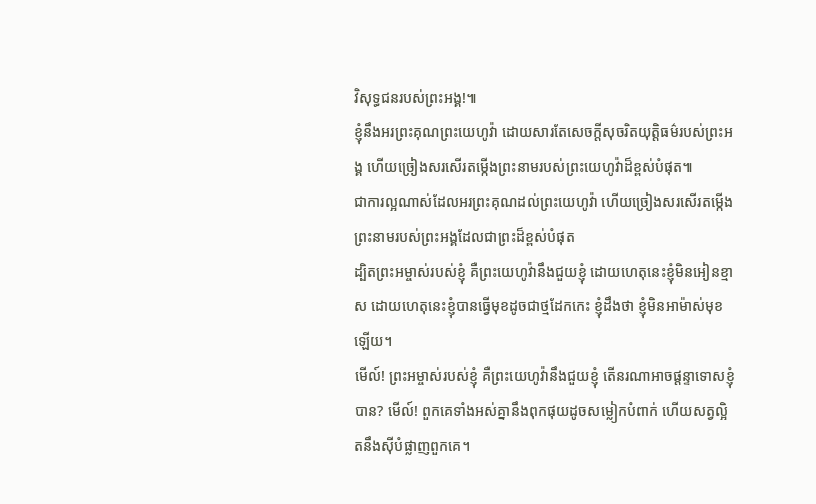វិសុទ្ធជនរបស់ព្រះអង្គ!៕
ខ្ញុំនឹងអរព្រះគុណព្រះយេហូវ៉ា ដោយសារតែសេចក្ដីសុចរិតយុត្តិធម៌របស់ព្រះអង្គ ហើយច្រៀងសរសើរតម្កើងព្រះនាមរបស់ព្រះយេហូវ៉ាដ៏ខ្ពស់បំផុត៕
ជាការល្អណាស់ដែលអរព្រះគុណដល់ព្រះយេហូវ៉ា ហើយច្រៀងសរសើរតម្កើងព្រះនាមរបស់ព្រះអង្គដែលជាព្រះដ៏ខ្ពស់បំផុត
ដ្បិតព្រះអម្ចាស់របស់ខ្ញុំ គឺព្រះយេហូវ៉ានឹងជួយខ្ញុំ ដោយហេតុនេះខ្ញុំមិនអៀនខ្មាស ដោយហេតុនេះខ្ញុំបានធ្វើមុខដូចជាថ្មដែកកេះ ខ្ញុំដឹងថា ខ្ញុំមិនអាម៉ាស់មុខឡើយ។
មើល៍! ព្រះអម្ចាស់របស់ខ្ញុំ គឺព្រះយេហូវ៉ានឹងជួយខ្ញុំ តើនរណាអាចផ្ដន្ទាទោសខ្ញុំបាន? មើល៍! ពួកគេទាំងអស់គ្នានឹងពុកផុយដូចសម្លៀកបំពាក់ ហើយសត្វល្អិតនឹងស៊ីបំផ្លាញពួកគេ។